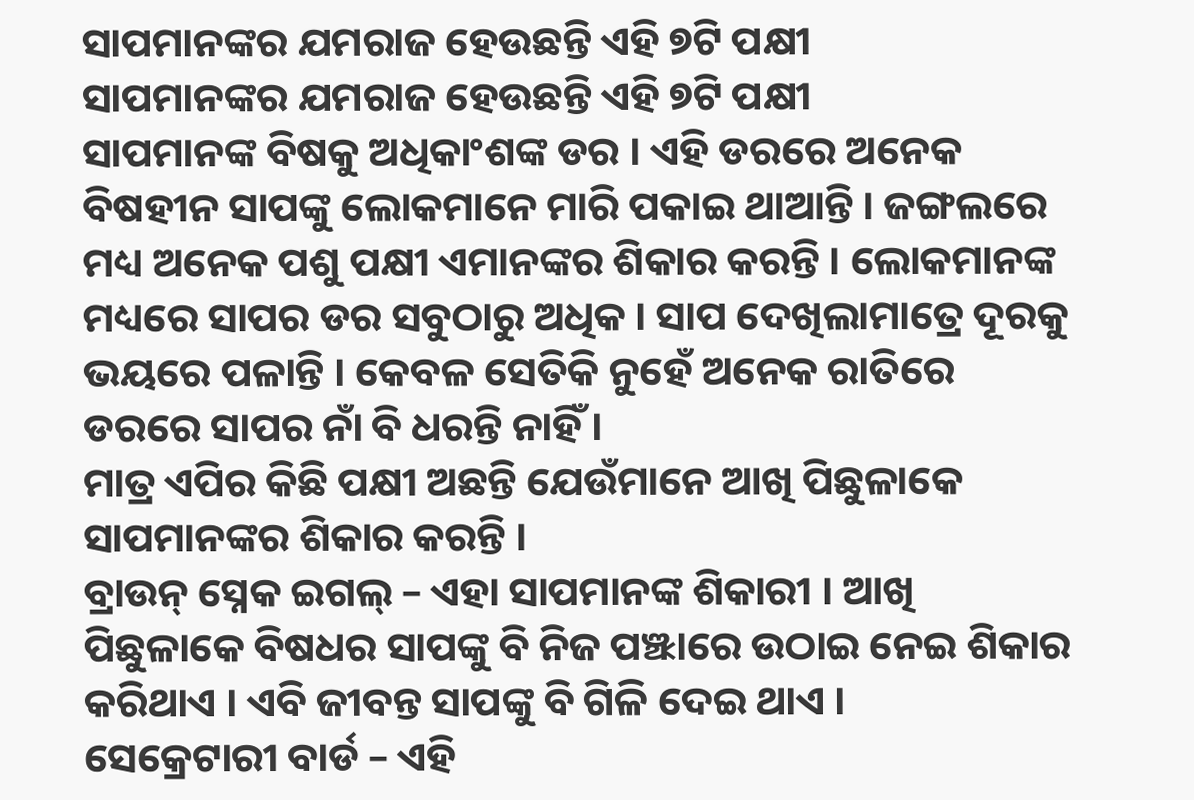ସାପମାନଙ୍କର ଯମରାଜ ହେଉଛନ୍ତି ଏହି ୭ଟି ପକ୍ଷୀ
ସାପମାନଙ୍କର ଯମରାଜ ହେଉଛନ୍ତି ଏହି ୭ଟି ପକ୍ଷୀ
ସାପମାନଙ୍କ ବିଷକୁ ଅଧିକାଂଶଙ୍କ ଡର । ଏହି ଡରରେ ଅନେକ ବିଷହୀନ ସାପଙ୍କୁ ଲୋକମାନେ ମାରି ପକାଇ ଥାଆନ୍ତି । ଜଙ୍ଗଲରେ ମଧ୍ୟ ଅନେକ ପଶୁ ପକ୍ଷୀ ଏମାନଙ୍କର ଶିକାର କରନ୍ତି । ଲୋକମାନଙ୍କ ମଧ୍ୟରେ ସାପର ଡର ସବୁଠାରୁ ଅଧିକ । ସାପ ଦେଖିଲାମାତ୍ରେ ଦୂରକୁ ଭୟରେ ପଳାନ୍ତି । କେବଳ ସେତିକି ନୁହେଁ ଅନେକ ରାତିରେ ଡରରେ ସାପର ନାଁ ବି ଧରନ୍ତି ନାହିଁ ।
ମାତ୍ର ଏପିର କିଛି ପକ୍ଷୀ ଅଛନ୍ତି ଯେଉଁମାନେ ଆଖି ପିଛୁଳାକେ ସାପମାନଙ୍କର ଶିକାର କରନ୍ତି ।
ବ୍ରାଉନ୍ ସ୍ନେକ ଇଗଲ୍ – ଏହା ସାପମାନଙ୍କ ଶିକାରୀ । ଆଖି ପିଛୁଳାକେ ବିଷଧର ସାପଙ୍କୁ ବି ନିଜ ପଞ୍ଝାରେ ଉଠାଇ ନେଇ ଶିକାର କରିଥାଏ । ଏବି ଜୀବନ୍ତ ସାପଙ୍କୁ ବି ଗିଳି ଦେଇ ଥାଏ ।
ସେକ୍ରେଟାରୀ ବାର୍ଡ – ଏହି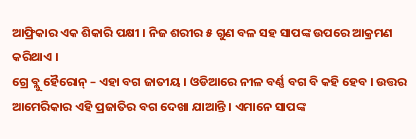ଆଫ୍ରିକାର ଏକ ଶିକାରି ପକ୍ଷୀ । ନିଜ ଶରୀର ୫ ଗୁଣ ବଳ ସହ ସାପଙ୍କ ଉପରେ ଆକ୍ରମଣ କରିଥାଏ ।
ଗ୍ରେ ବ୍ଲୁ ହୈରୋନ୍ – ଏହା ବଗ ଜାତୀୟ । ଓଡିଆରେ ନୀଳ ବର୍ଣ୍ଣ ବଗ ବି କହି ହେବ । ଉତ୍ତର ଆମେରିକାର ଏହି ପ୍ରଜାତିର ବଗ ଦେଖା ଯାଆନ୍ତି । ଏମାନେ ସାପଙ୍କ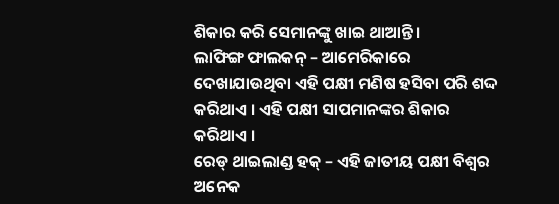ଶିକାର କରି ସେମାନଙ୍କୁ ଖାଇ ଥାଆନ୍ତି ।
ଲାଫିଙ୍ଗ ଫାଲକନ୍ – ଆମେରିକାରେ ଦେଖାଯାଉଥିବା ଏହି ପକ୍ଷୀ ମଣିଷ ହସିବା ପରି ଶଦ୍ଦ କରିଥାଏ । ଏହି ପକ୍ଷୀ ସାପମାନଙ୍କର ଶିକାର କରିଥାଏ ।
ରେଡ୍ ଥାଇଲାଣ୍ଡ ହକ୍ – ଏହି ଜାତୀୟ ପକ୍ଷୀ ବିଶ୍ୱର ଅନେକ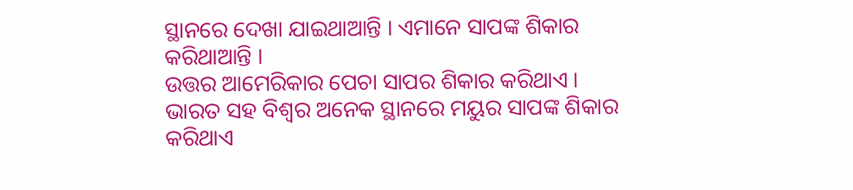ସ୍ଥାନରେ ଦେଖା ଯାଇଥାଆନ୍ତି । ଏମାନେ ସାପଙ୍କ ଶିକାର କରିଥାଆନ୍ତି ।
ଉତ୍ତର ଆମେରିକାର ପେଚା ସାପର ଶିକାର କରିଥାଏ ।
ଭାରତ ସହ ବିଶ୍ୱର ଅନେକ ସ୍ଥାନରେ ମୟୁର ସାପଙ୍କ ଶିକାର କରିଥାଏ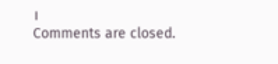।
Comments are closed.